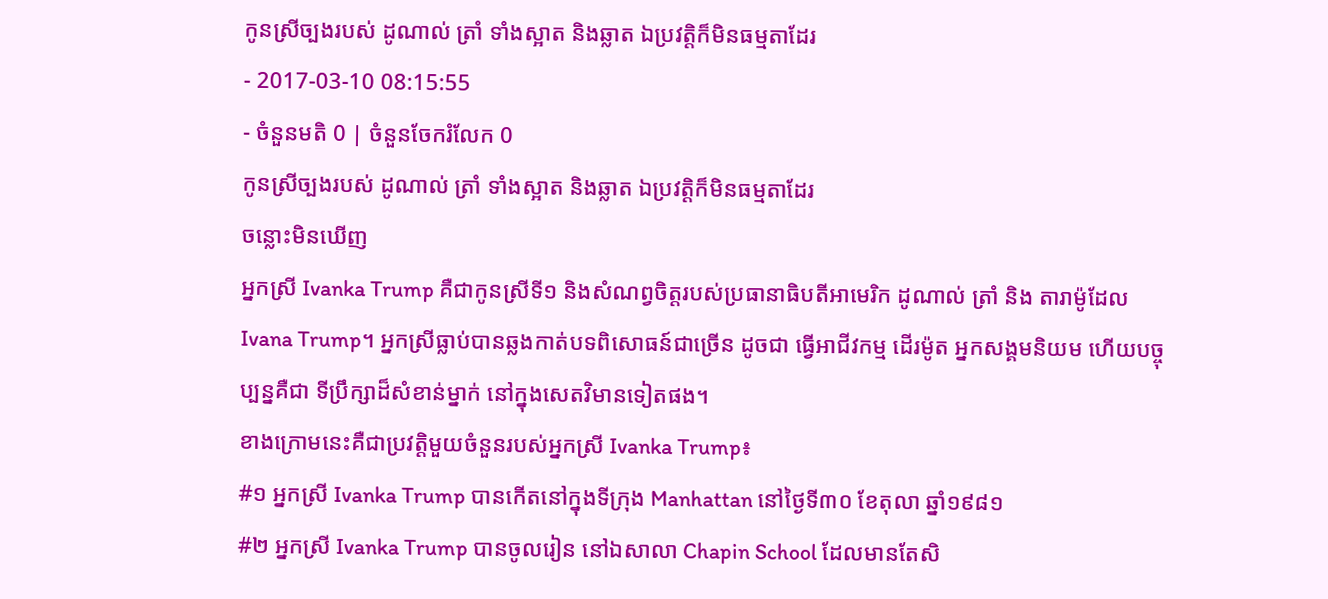កូនស្រីច្បងរបស់ ដូណាល់ ត្រាំ ទាំងស្អាត និងឆ្លាត ឯប្រវត្តិក៏មិនធម្មតាដែរ
- 2017-03-10 08:15:55
- ចំនួនមតិ 0 | ចំនួនចែករំលែក 0
កូនស្រីច្បងរបស់ ដូណាល់ ត្រាំ ទាំងស្អាត និងឆ្លាត ឯប្រវត្តិក៏មិនធម្មតាដែរ
ចន្លោះមិនឃើញ
អ្នកស្រី Ivanka Trump គឺជាកូនស្រីទី១ និងសំណព្វចិត្តរបស់ប្រធានាធិបតីអាមេរិក ដូណាល់ ត្រាំ និង តារាម៉ូដែល Ivana Trump។ អ្នកស្រីធ្លាប់បានឆ្លងកាត់បទពិសោធន៍ជាច្រើន ដូចជា ធ្វើអាជីវកម្ម ដើរម៉ូត អ្នកសង្គមនិយម ហើយបច្ចុប្បន្នគឺជា ទីប្រឹក្សាដ៏សំខាន់ម្នាក់ នៅក្នុងសេតវិមានទៀតផង។
ខាងក្រោមនេះគឺជាប្រវត្តិមួយចំនួនរបស់អ្នកស្រី Ivanka Trump៖
#១ អ្នកស្រី Ivanka Trump បានកើតនៅក្នុងទីក្រុង Manhattan នៅថ្ងៃទី៣០ ខែតុលា ឆ្នាំ១៩៨១
#២ អ្នកស្រី Ivanka Trump បានចូលរៀន នៅឯសាលា Chapin School ដែលមានតែសិ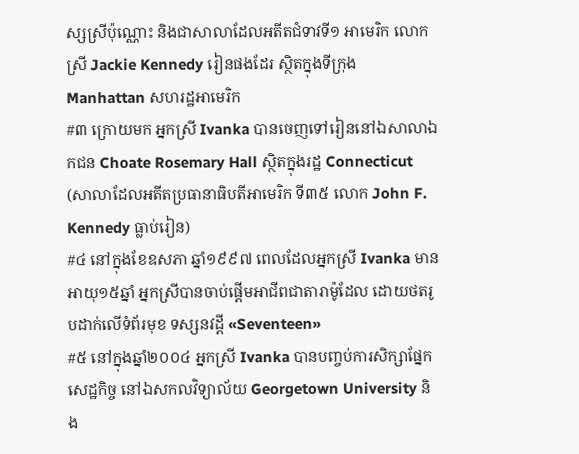ស្សស្រីប៉ុណ្ណោះ និងជាសាលាដែលអតីតជំទាវទី១ អាមេរិក លោកស្រី Jackie Kennedy រៀនផងដែរ ស្ថិតក្នុងទីក្រុង Manhattan សហរដ្ឋអាមេរិក
#៣ ក្រោយមក អ្នកស្រី Ivanka បានចេញទៅរៀននៅឯសាលាឯកជន Choate Rosemary Hall ស្ថិតក្នុងរដ្ឋ Connecticut (សាលាដែលអតីតប្រធានាធិបតីអាមេរិក ទី៣៥ លោក John F. Kennedy ធ្លាប់រៀន)
#៤ នៅក្នុងខែឧសភា ឆ្នាំ១៩៩៧ ពេលដែលអ្នកស្រី Ivanka មានអាយុ១៥ឆ្នាំ អ្នកស្រីបានចាប់ផ្តើមអាជីពជាតារាម៉ូដែល ដោយថតរូបដាក់លើទំព័រមុខ ទស្សនវដ្តី «Seventeen»
#៥ នៅក្នុងឆ្នាំ២០០៤ អ្នកស្រី Ivanka បានបញ្ចប់ការសិក្សាផ្នែកសេដ្ឋកិច្ច នៅឯសកលវិទ្យាល័យ Georgetown University និង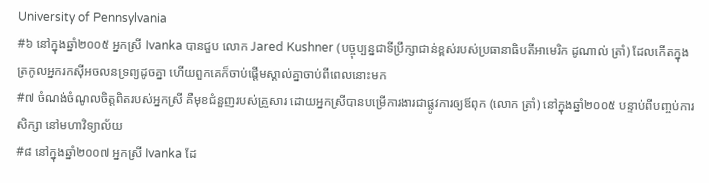University of Pennsylvania
#៦ នៅក្នុងឆ្នាំ២០០៥ អ្នកស្រី Ivanka បានជួប លោក Jared Kushner (បច្ចុប្បន្នជាទីប្រឹក្សាជាន់ខ្ពស់របស់ប្រធានាធិបតីអាមេរិក ដូណាល់ ត្រាំ) ដែលកើតក្នុងត្រកូលអ្នករកស៊ីអចលនទ្រព្យដូចគ្នា ហើយពួកគេក៏ចាប់ផ្ដើមស្គាល់គ្នាចាប់ពីពេលនោះមក
#៧ ចំណង់ចំណូលចិត្តពិតរបស់អ្នកស្រី គឺមុខជំនួញរបស់គ្រួសារ ដោយអ្នកស្រីបានបម្រើការងារជាផ្លូវការឲ្យឪពុក (លោក ត្រាំ) នៅក្នុងឆ្នាំ២០០៥ បន្ទាប់ពីបញ្ចប់ការសិក្សា នៅមហាវិទ្យាល័យ
#៨ នៅក្នុងឆ្នាំ២០០៧ អ្នកស្រី Ivanka ដែ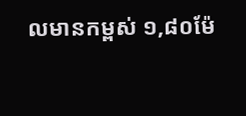លមានកម្ពស់ ១,៨០ម៉ែ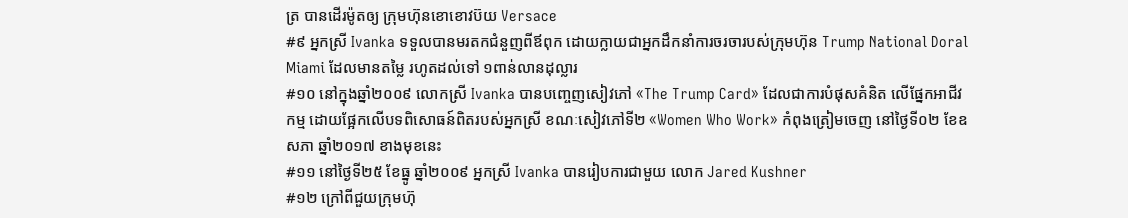ត្រ បានដើរម៉ូតឲ្យ ក្រុមហ៊ុនខោខោវប៊យ Versace
#៩ អ្នកស្រី Ivanka ទទួលបានមរតកជំនួញពីឪពុក ដោយក្លាយជាអ្នកដឹកនាំការចរចារបស់ក្រុមហ៊ុន Trump National Doral Miami ដែលមានតម្លៃ រហូតដល់ទៅ ១ពាន់លានដុល្លារ
#១០ នៅក្នុងឆ្នាំ២០០៩ លោកស្រី Ivanka បានបញ្ចេញសៀវភៅ «The Trump Card» ដែលជាការបំផុសគំនិត លើផ្នែកអាជីវកម្ម ដោយផ្អែកលើបទពិសោធន៍ពិតរបស់អ្នកស្រី ខណៈសៀវភៅទី២ «Women Who Work» កំពុងត្រៀមចេញ នៅថ្ងៃទី០២ ខែឧសភា ឆ្នាំ២០១៧ ខាងមុខនេះ
#១១ នៅថ្ងៃទី២៥ ខែធ្នូ ឆ្នាំ២០០៩ អ្នកស្រី Ivanka បានរៀបការជាមួយ លោក Jared Kushner
#១២ ក្រៅពីជួយក្រុមហ៊ុ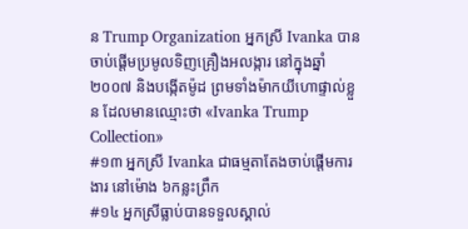ន Trump Organization អ្នកស្រី Ivanka បានចាប់ផ្ដើមប្រមូលទិញគ្រឿងអលង្ការ នៅក្នុងឆ្នាំ២០០៧ និងបង្កើតម៉ូដ ព្រមទាំងម៉ាកយីហោផ្ទាល់ខ្លួន ដែលមានឈ្មោះថា «Ivanka Trump Collection»
#១៣ អ្នកស្រី Ivanka ជាធម្មតាតែងចាប់ផ្ដើមការងារ នៅម៉ោង ៦កន្លះព្រឹក
#១៤ អ្នកស្រីធ្លាប់បានទទួលស្គាល់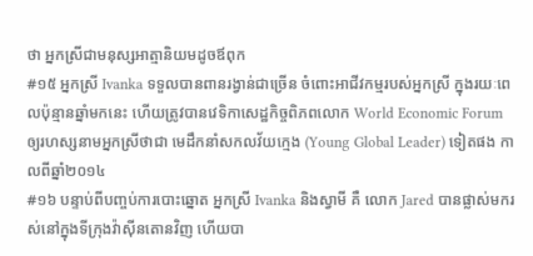ថា អ្នកស្រីជាមនុស្សអាត្មានិយមដូចឪពុក
#១៥ អ្នកស្រី Ivanka ទទួលបានពានរង្វាន់ជាច្រើន ចំពោះអាជីវកម្មរបស់អ្នកស្រី ក្នុងរយៈពេលប៉ុន្មានឆ្នាំមកនេះ ហើយត្រូវបានវេទិកាសេដ្ឋកិច្ចពិភពលោក World Economic Forum ឲ្យរហស្សនាមអ្នកស្រីថាជា មេដឹកនាំសកលវ័យក្មេង (Young Global Leader) ទៀតផង កាលពីឆ្នាំ២០១៤
#១៦ បន្ទាប់ពីបញ្ចប់ការបោះឆ្នោត អ្នកស្រី Ivanka និងស្វាមី គឺ លោក Jared បានផ្លាស់មករស់នៅក្នុងទីក្រុងវ៉ាស៊ីនតោនវិញ ហើយបា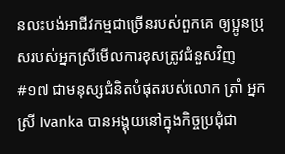នលះបង់អាជីវកម្មជាច្រើនរបស់ពួកគេ ឲ្យប្អូនប្រុសរបស់អ្នកស្រីមើលការខុសត្រូវជំនួសវិញ
#១៧ ជាមនុស្សជំនិតបំផុតរបស់លោក ត្រាំ អ្នកស្រី Ivanka បានអង្គុយនៅក្នុងកិច្ចប្រជុំជា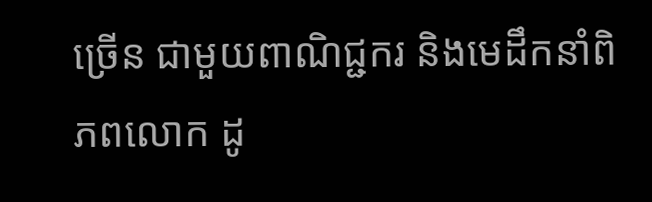ច្រើន ជាមួយពាណិជ្ជករ និងមេដឹកនាំពិភពលោក ដូ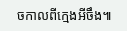ចកាលពីក្មេងអីចឹង៕